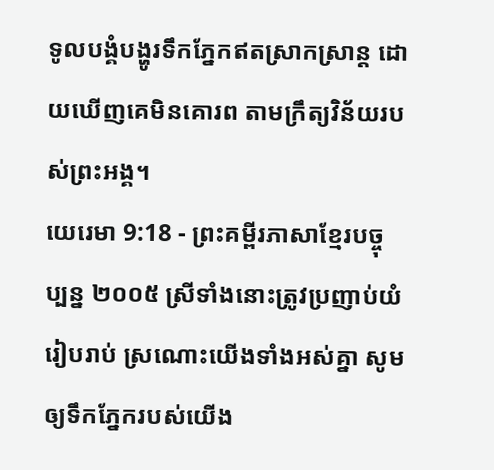ទូលបង្គំបង្ហូរទឹកភ្នែកឥតស្រាកស្រាន្ត ដោយឃើញគេមិនគោរព តាមក្រឹត្យវិន័យរបស់ព្រះអង្គ។
យេរេមា 9:18 - ព្រះគម្ពីរភាសាខ្មែរបច្ចុប្បន្ន ២០០៥ ស្រីទាំងនោះត្រូវប្រញាប់យំរៀបរាប់ ស្រណោះយើងទាំងអស់គ្នា សូមឲ្យទឹកភ្នែករបស់យើង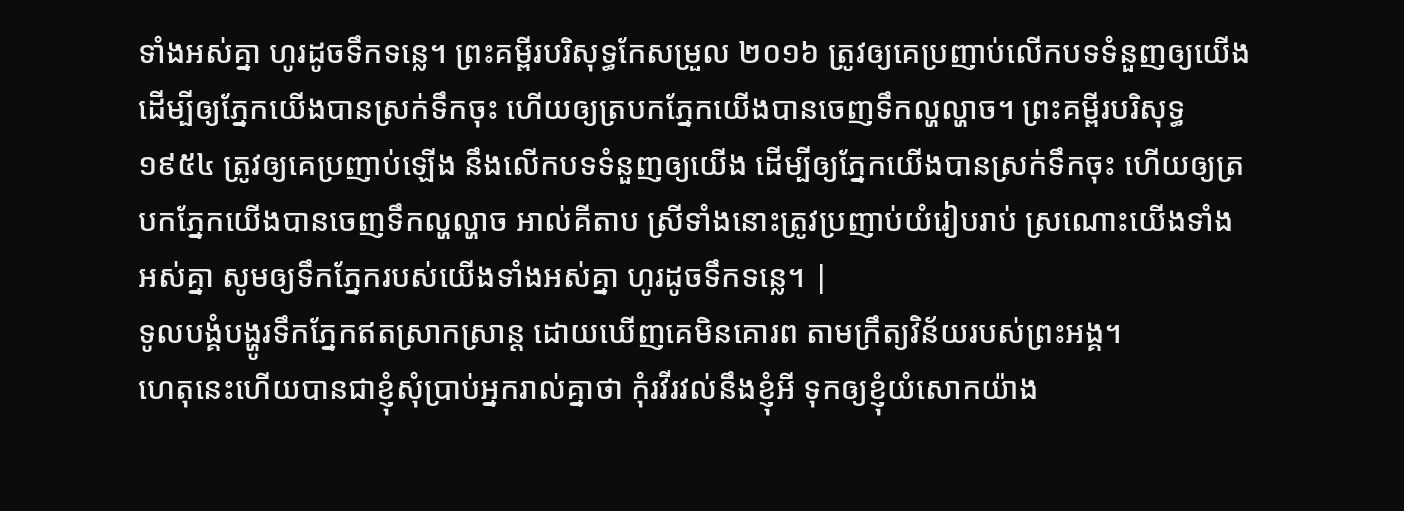ទាំងអស់គ្នា ហូរដូចទឹកទន្លេ។ ព្រះគម្ពីរបរិសុទ្ធកែសម្រួល ២០១៦ ត្រូវឲ្យគេប្រញាប់លើកបទទំនួញឲ្យយើង ដើម្បីឲ្យភ្នែកយើងបានស្រក់ទឹកចុះ ហើយឲ្យត្របកភ្នែកយើងបានចេញទឹកល្ហល្ហាច។ ព្រះគម្ពីរបរិសុទ្ធ ១៩៥៤ ត្រូវឲ្យគេប្រញាប់ឡើង នឹងលើកបទទំនួញឲ្យយើង ដើម្បីឲ្យភ្នែកយើងបានស្រក់ទឹកចុះ ហើយឲ្យត្របកភ្នែកយើងបានចេញទឹកល្ហល្ហាច អាល់គីតាប ស្រីទាំងនោះត្រូវប្រញាប់យំរៀបរាប់ ស្រណោះយើងទាំងអស់គ្នា សូមឲ្យទឹកភ្នែករបស់យើងទាំងអស់គ្នា ហូរដូចទឹកទន្លេ។ |
ទូលបង្គំបង្ហូរទឹកភ្នែកឥតស្រាកស្រាន្ត ដោយឃើញគេមិនគោរព តាមក្រឹត្យវិន័យរបស់ព្រះអង្គ។
ហេតុនេះហើយបានជាខ្ញុំសុំប្រាប់អ្នករាល់គ្នាថា កុំរវីរវល់នឹងខ្ញុំអី ទុកឲ្យខ្ញុំយំសោកយ៉ាង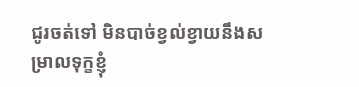ជូរចត់ទៅ មិនបាច់ខ្វល់ខ្វាយនឹងសម្រាលទុក្ខខ្ញុំ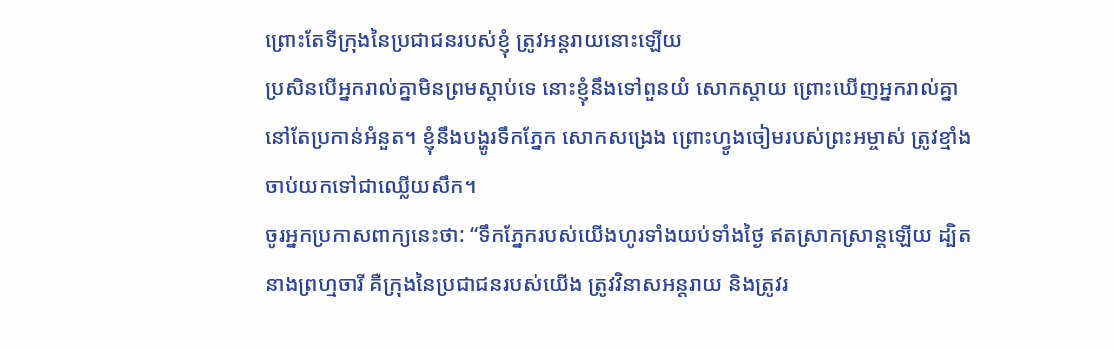ព្រោះតែទីក្រុងនៃប្រជាជនរបស់ខ្ញុំ ត្រូវអន្តរាយនោះឡើយ
ប្រសិនបើអ្នករាល់គ្នាមិនព្រមស្ដាប់ទេ នោះខ្ញុំនឹងទៅពួនយំ សោកស្ដាយ ព្រោះឃើញអ្នករាល់គ្នានៅតែប្រកាន់អំនួត។ ខ្ញុំនឹងបង្ហូរទឹកភ្នែក សោកសង្រេង ព្រោះហ្វូងចៀមរបស់ព្រះអម្ចាស់ ត្រូវខ្មាំងចាប់យកទៅជាឈ្លើយសឹក។
ចូរអ្នកប្រកាសពាក្យនេះថា: “ទឹកភ្នែករបស់យើងហូរទាំងយប់ទាំងថ្ងៃ ឥតស្រាកស្រាន្តឡើយ ដ្បិតនាងព្រហ្មចារី គឺក្រុងនៃប្រជាជនរបស់យើង ត្រូវវិនាសអន្តរាយ និងត្រូវរ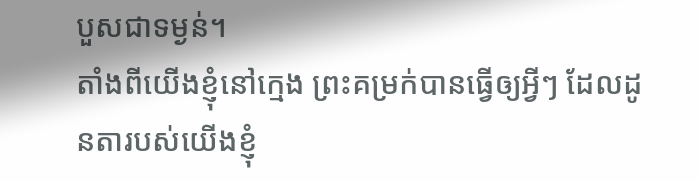បួសជាទម្ងន់។
តាំងពីយើងខ្ញុំនៅក្មេង ព្រះគម្រក់បានធ្វើឲ្យអ្វីៗ ដែលដូនតារបស់យើងខ្ញុំ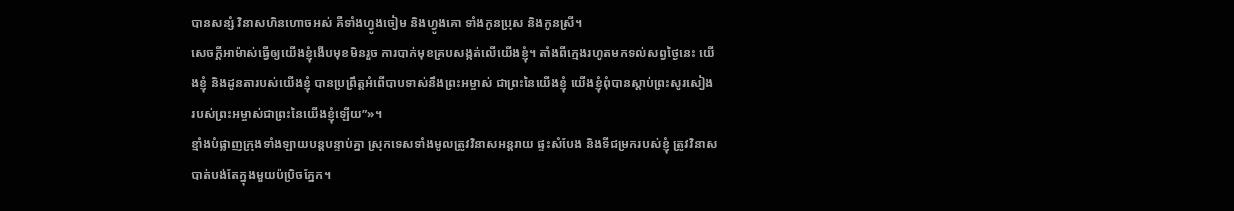បានសន្សំ វិនាសហិនហោចអស់ គឺទាំងហ្វូងចៀម និងហ្វូងគោ ទាំងកូនប្រុស និងកូនស្រី។
សេចក្ដីអាម៉ាស់ធ្វើឲ្យយើងខ្ញុំងើបមុខមិនរួច ការបាក់មុខគ្របសង្កត់លើយើងខ្ញុំ។ តាំងពីក្មេងរហូតមកទល់សព្វថ្ងៃនេះ យើងខ្ញុំ និងដូនតារបស់យើងខ្ញុំ បានប្រព្រឹត្តអំពើបាបទាស់នឹងព្រះអម្ចាស់ ជាព្រះនៃយើងខ្ញុំ យើងខ្ញុំពុំបានស្ដាប់ព្រះសូរសៀង របស់ព្រះអម្ចាស់ជាព្រះនៃយើងខ្ញុំឡើយ”»។
ខ្មាំងបំផ្លាញក្រុងទាំងឡាយបន្តបន្ទាប់គ្នា ស្រុកទេសទាំងមូលត្រូវវិនាសអន្តរាយ ផ្ទះសំបែង និងទីជម្រករបស់ខ្ញុំ ត្រូវវិនាសបាត់បង់តែក្នុងមួយប៉ប្រិចភ្នែក។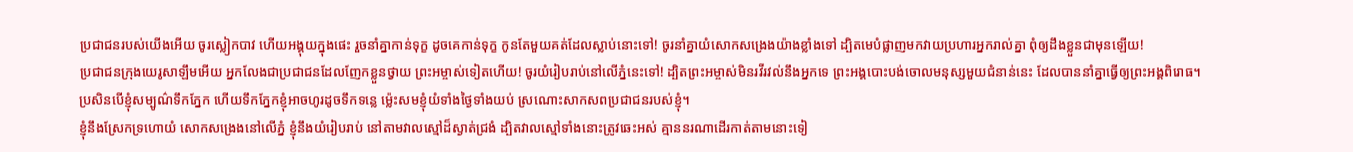ប្រជាជនរបស់យើងអើយ ចូរស្លៀកបាវ ហើយអង្គុយក្នុងផេះ រួចនាំគ្នាកាន់ទុក្ខ ដូចគេកាន់ទុក្ខ កូនតែមួយគត់ដែលស្លាប់នោះទៅ! ចូរនាំគ្នាយំសោកសង្រេងយ៉ាងខ្លាំងទៅ ដ្បិតមេបំផ្លាញមកវាយប្រហារអ្នករាល់គ្នា ពុំឲ្យដឹងខ្លួនជាមុនឡើយ!
ប្រជាជនក្រុងយេរូសាឡឹមអើយ អ្នកលែងជាប្រជាជនដែលញែកខ្លួនថ្វាយ ព្រះអម្ចាស់ទៀតហើយ! ចូរយំរៀបរាប់នៅលើភ្នំនេះទៅ! ដ្បិតព្រះអម្ចាស់មិនរវីរវល់នឹងអ្នកទេ ព្រះអង្គបោះបង់ចោលមនុស្សមួយជំនាន់នេះ ដែលបាននាំគ្នាធ្វើឲ្យព្រះអង្គពិរោធ។
ប្រសិនបើខ្ញុំសម្បូណ៌ទឹកភ្នែក ហើយទឹកភ្នែកខ្ញុំអាចហូរដូចទឹកទន្លេ ម៉្លេះសមខ្ញុំយំទាំងថ្ងៃទាំងយប់ ស្រណោះសាកសពប្រជាជនរបស់ខ្ញុំ។
ខ្ញុំនឹងស្រែកទ្រហោយំ សោកសង្រេងនៅលើភ្នំ ខ្ញុំនឹងយំរៀបរាប់ នៅតាមវាលស្មៅដ៏ស្ងាត់ជ្រងំ ដ្បិតវាលស្មៅទាំងនោះត្រូវឆេះអស់ គ្មាននរណាដើរកាត់តាមនោះទៀ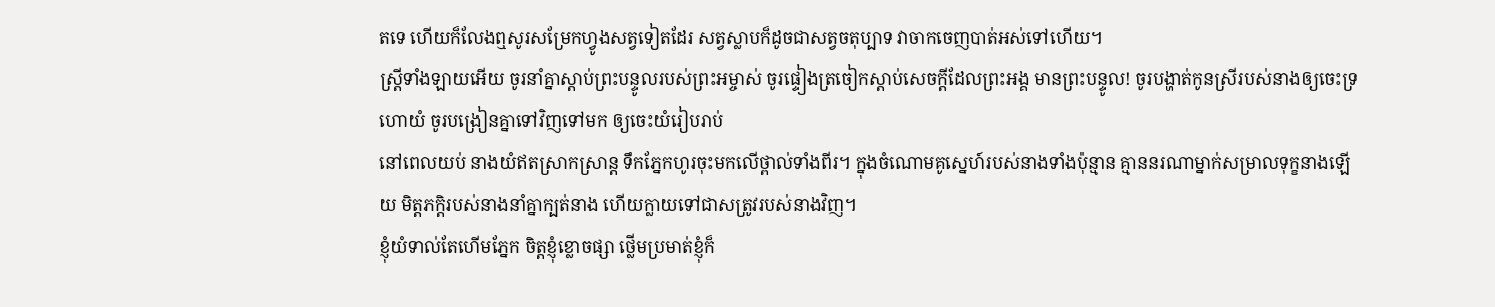តទេ ហើយក៏លែងឮសូរសម្រែកហ្វូងសត្វទៀតដែរ សត្វស្លាបក៏ដូចជាសត្វចតុប្បាទ វាចាកចេញបាត់អស់ទៅហើយ។
ស្ត្រីទាំងឡាយអើយ ចូរនាំគ្នាស្ដាប់ព្រះបន្ទូលរបស់ព្រះអម្ចាស់ ចូរផ្ទៀងត្រចៀកស្ដាប់សេចក្ដីដែលព្រះអង្គ មានព្រះបន្ទូល! ចូរបង្ហាត់កូនស្រីរបស់នាងឲ្យចេះទ្រហោយំ ចូរបង្រៀនគ្នាទៅវិញទៅមក ឲ្យចេះយំរៀបរាប់
នៅពេលយប់ នាងយំឥតស្រាកស្រាន្ត ទឹកភ្នែកហូរចុះមកលើថ្ពាល់ទាំងពីរ។ ក្នុងចំណោមគូស្នេហ៍របស់នាងទាំងប៉ុន្មាន គ្មាននរណាម្នាក់សម្រាលទុក្ខនាងឡើយ មិត្តភក្ដិរបស់នាងនាំគ្នាក្បត់នាង ហើយក្លាយទៅជាសត្រូវរបស់នាងវិញ។
ខ្ញុំយំទាល់តែហើមភ្នែក ចិត្តខ្ញុំខ្លោចផ្សា ថ្លើមប្រមាត់ខ្ញុំក៏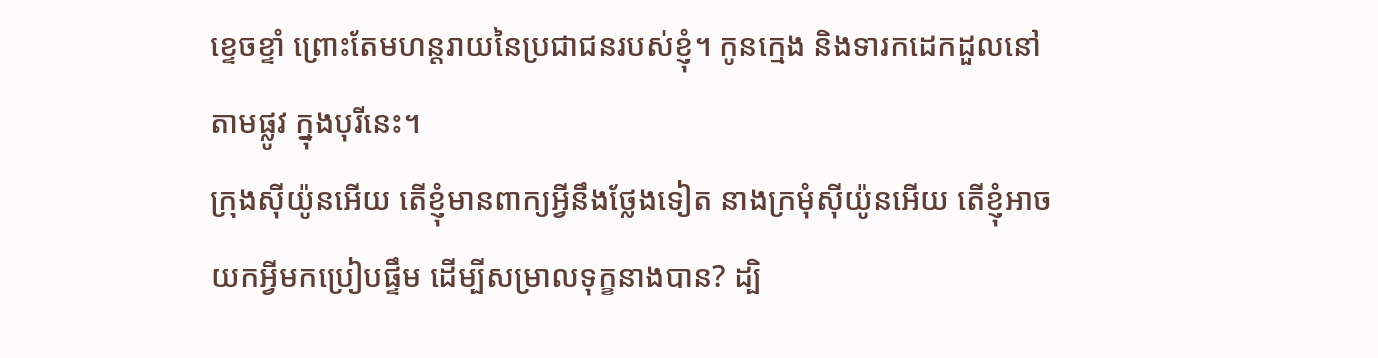ខ្ទេចខ្ទាំ ព្រោះតែមហន្តរាយនៃប្រជាជនរបស់ខ្ញុំ។ កូនក្មេង និងទារកដេកដួលនៅតាមផ្លូវ ក្នុងបុរីនេះ។
ក្រុងស៊ីយ៉ូនអើយ តើខ្ញុំមានពាក្យអ្វីនឹងថ្លែងទៀត នាងក្រមុំស៊ីយ៉ូនអើយ តើខ្ញុំអាចយកអ្វីមកប្រៀបផ្ទឹម ដើម្បីសម្រាលទុក្ខនាងបាន? ដ្បិ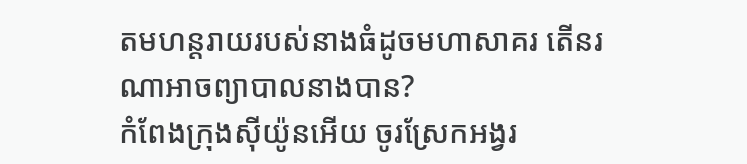តមហន្តរាយរបស់នាងធំដូចមហាសាគរ តើនរណាអាចព្យាបាលនាងបាន?
កំពែងក្រុងស៊ីយ៉ូនអើយ ចូរស្រែកអង្វរ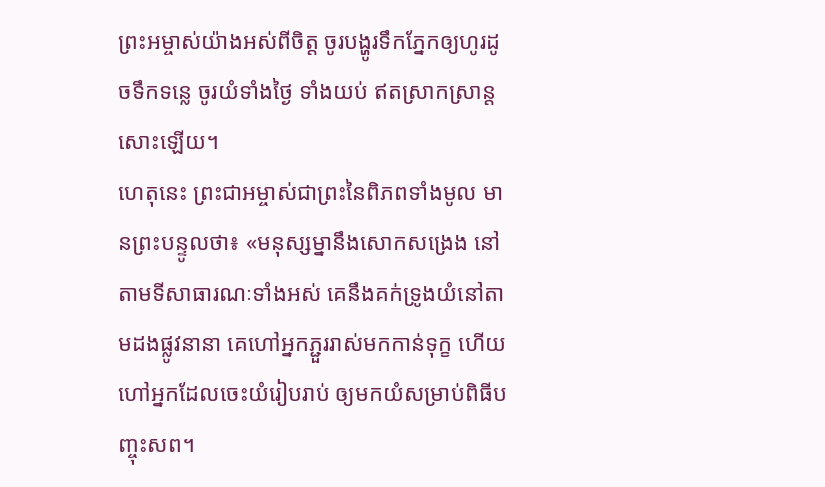ព្រះអម្ចាស់យ៉ាងអស់ពីចិត្ត ចូរបង្ហូរទឹកភ្នែកឲ្យហូរដូចទឹកទន្លេ ចូរយំទាំងថ្ងៃ ទាំងយប់ ឥតស្រាកស្រាន្តសោះឡើយ។
ហេតុនេះ ព្រះជាអម្ចាស់ជាព្រះនៃពិភពទាំងមូល មានព្រះបន្ទូលថា៖ «មនុស្សម្នានឹងសោកសង្រេង នៅតាមទីសាធារណៈទាំងអស់ គេនឹងគក់ទ្រូងយំនៅតាមដងផ្លូវនានា គេហៅអ្នកភ្ជួររាស់មកកាន់ទុក្ខ ហើយហៅអ្នកដែលចេះយំរៀបរាប់ ឲ្យមកយំសម្រាប់ពិធីបញ្ចុះសព។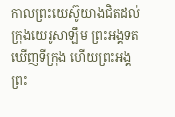កាលព្រះយេស៊ូយាងជិតដល់ក្រុងយេរូសាឡឹម ព្រះអង្គទតឃើញទីក្រុង ហើយព្រះអង្គព្រះ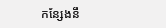កន្សែងនឹ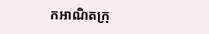កអាណិតក្រុ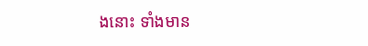ងនោះ ទាំងមាន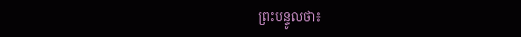ព្រះបន្ទូលថា៖